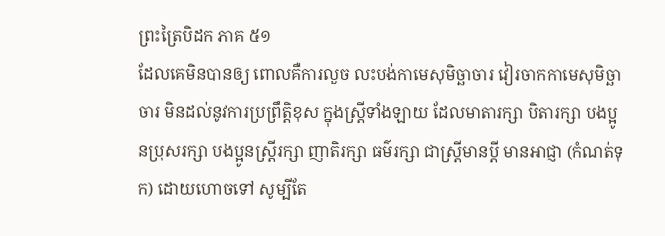ព្រះត្រៃបិដក ភាគ ៥១
ដែលគេមិនបានឲ្យ ពោលគឺការលួច លះបង់កាមេសុមិច្ឆាចារ វៀរចាកកាមេសុមិច្ឆាចារ មិនដល់នូវការប្រព្រឹត្តិខុស ក្នុងស្ត្រីទាំងឡាយ ដែលមាតារក្សា បិតារក្សា បងប្អូនប្រុសរក្សា បងប្អូនស្រ្តីរក្សា ញាតិរក្សា ធម៌រក្សា ជាស្រ្តីមានប្តី មានអាជ្ញា (កំណត់ទុក) ដោយហោចទៅ សូម្បីតែ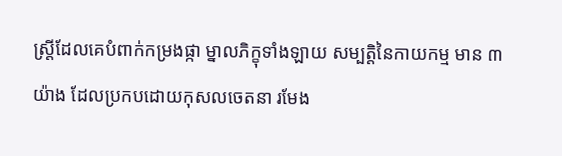ស្រ្តីដែលគេបំពាក់កម្រងផ្កា ម្នាលភិក្ខុទាំងឡាយ សម្បត្តិនៃកាយកម្ម មាន ៣ យ៉ាង ដែលប្រកបដោយកុសលចេតនា រមែង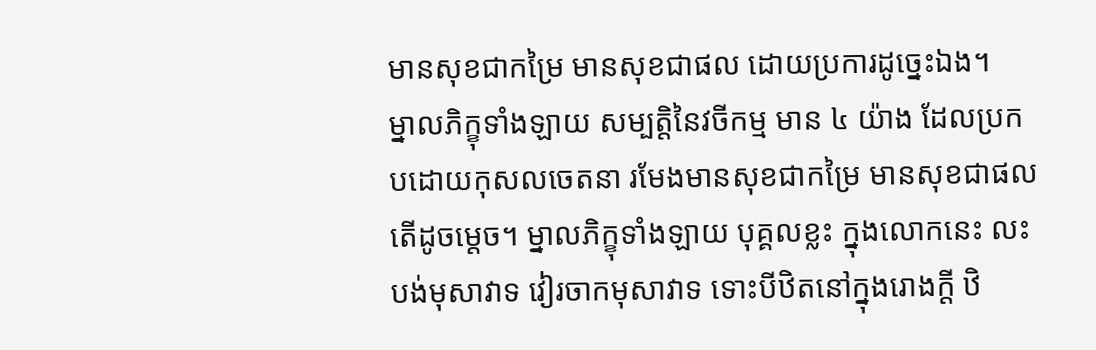មានសុខជាកម្រៃ មានសុខជាផល ដោយប្រការដូច្នេះឯង។
ម្នាលភិក្ខុទាំងឡាយ សម្បត្តិនៃវចីកម្ម មាន ៤ យ៉ាង ដែលប្រកបដោយកុសលចេតនា រមែងមានសុខជាកម្រៃ មានសុខជាផល តើដូចម្តេច។ ម្នាលភិក្ខុទាំងឡាយ បុគ្គលខ្លះ ក្នុងលោកនេះ លះបង់មុសាវាទ វៀរចាកមុសាវាទ ទោះបីឋិតនៅក្នុងរោងក្តី ឋិ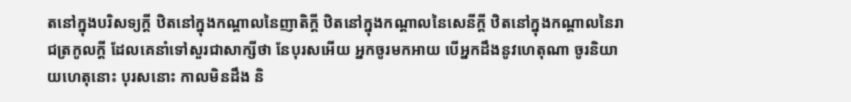តនៅក្នុងបរិសទ្យក្តី ឋិតនៅក្នុងកណ្តាលនៃញាតិក្តី ឋិតនៅក្នុងកណ្តាលនៃសេនីក្តី ឋិតនៅក្នុងកណ្តាលនៃរាជត្រកូលក្តី ដែលគេនាំទៅសួរជាសាក្សីថា នែបុរសអើយ អ្នកចូរមកអាយ បើអ្នកដឹងនូវហេតុណា ចូរនិយាយហេតុនោះ បុរសនោះ កាលមិនដឹង និ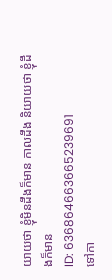យាយថា ខ្ញុំមិនដឹងក៏មាន កាលដឹង និយាយថា ខ្ញុំដឹងក៏មាន
ID: 636864663665239691
ទៅកា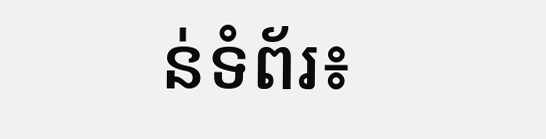ន់ទំព័រ៖